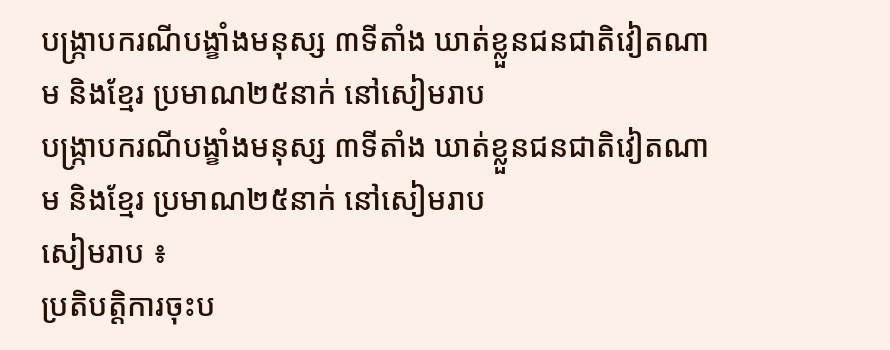បង្ក្រាបករណីបង្ខាំងមនុស្ស ៣ទីតាំង ឃាត់ខ្លួនជនជាតិវៀតណាម និងខ្មែរ ប្រមាណ២៥នាក់ នៅសៀមរាប
បង្ក្រាបករណីបង្ខាំងមនុស្ស ៣ទីតាំង ឃាត់ខ្លួនជនជាតិវៀតណាម និងខ្មែរ ប្រមាណ២៥នាក់ នៅសៀមរាប
សៀមរាប ៖
ប្រតិបត្តិការចុះប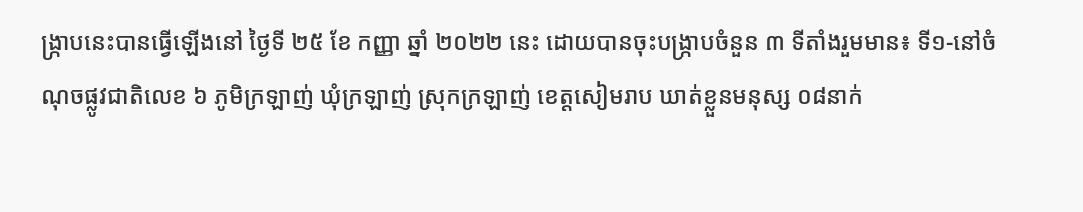ង្រ្កាបនេះបានធ្វើឡើងនៅ ថ្ងៃទី ២៥ ខែ កញ្ញា ឆ្នាំ ២០២២ នេះ ដោយបានចុះបង្ក្រាបចំនួន ៣ ទីតាំងរួមមាន៖ ទី១-នៅចំណុចផ្លូវជាតិលេខ ៦ ភូមិក្រឡាញ់ ឃុំក្រឡាញ់ ស្រុកក្រឡាញ់ ខេត្តសៀមរាប ឃាត់ខ្លួនមនុស្ស ០៨នាក់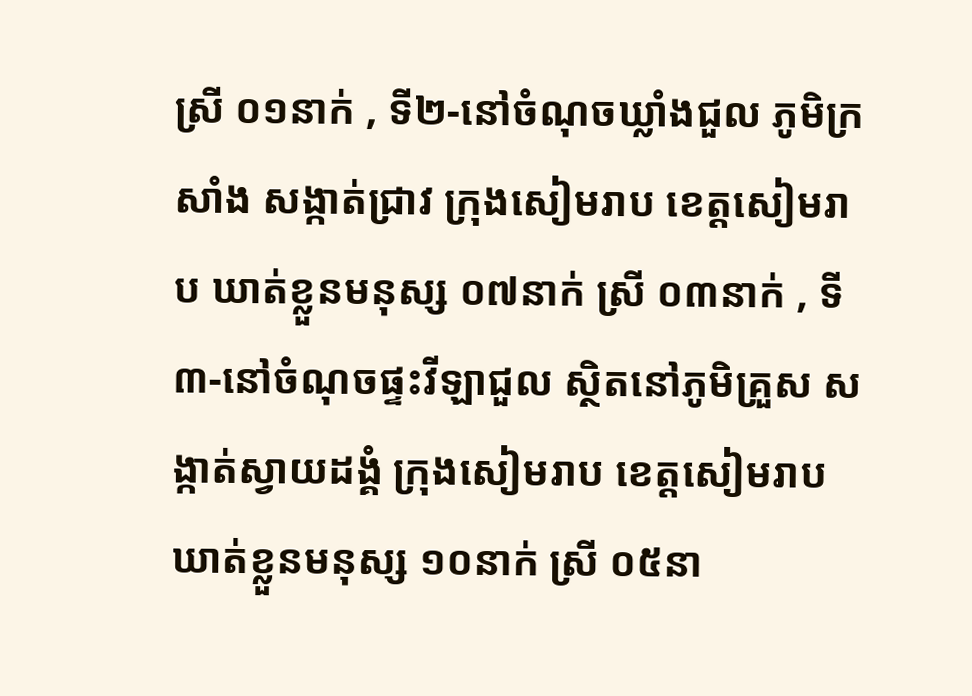ស្រី ០១នាក់ , ទី២-នៅចំណុចឃ្លាំងជួល ភូមិក្រសាំង សង្កាត់ជ្រាវ ក្រុងសៀមរាប ខេត្តសៀមរាប ឃាត់ខ្លួនមនុស្ស ០៧នាក់ ស្រី ០៣នាក់ , ទី៣-នៅចំណុចផ្ទះវីឡាជួល ស្ថិតនៅភូមិគ្រួស សង្កាត់ស្វាយដង្គំ ក្រុងសៀមរាប ខេត្តសៀមរាប ឃាត់ខ្លួនមនុស្ស ១០នាក់ ស្រី ០៥នា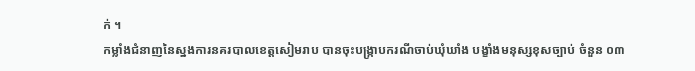ក់ ។
កម្លាំងជំនាញនៃស្នងការនគរបាលខេត្តសៀមរាប បានចុះបង្រ្កាបករណីចាប់ឃុំឃាំង បង្ខាំងមនុស្សខុសច្បាប់ ចំនួន ០៣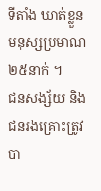ទីតាំង ឃាត់ខ្លួនមនុស្សប្រមាណ ២៥នាក់ ។
ជនសង្ស័យ និងជនរងគ្រោះត្រូវបា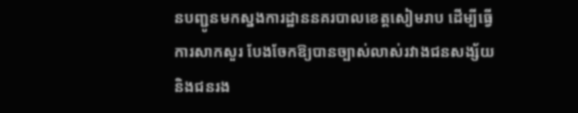នបញ្ជូនមកស្នងការដ្ឋាននគរបាលខេត្តសៀមរាប ដើម្បីធ្វើការសាកសួរ បែងចែកឱ្យបានច្បាស់លាស់រវាងជនសង្ស័យ និងជនរង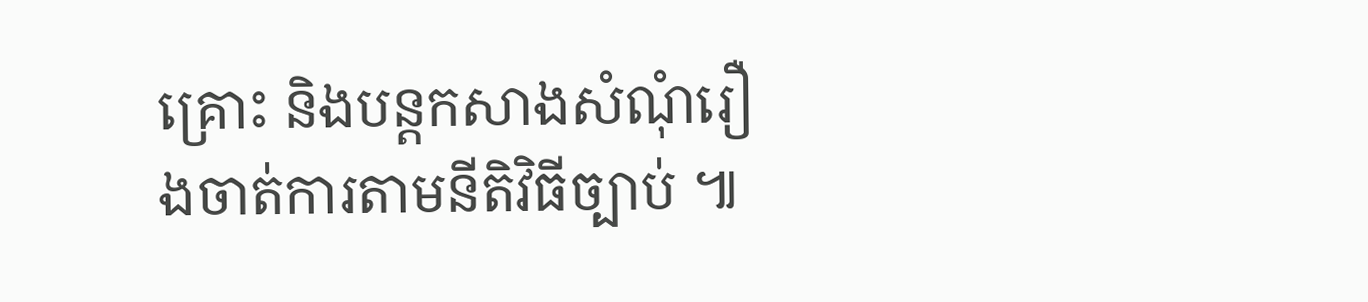គ្រោះ និងបន្តកសាងសំណុំរឿងចាត់ការតាមនីតិវិធីច្បាប់ ៕